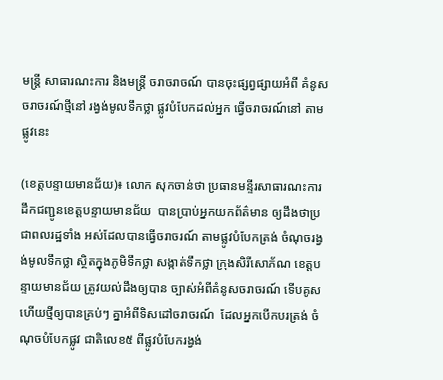មន្ត្រី សាធារណះការ និងមន្ត្រី ចរាចរាចណ៍ បានចុះផ្សព្វផ្សាយអំពី គំនូសចរាចរណ៍ថ្មីនៅ រង្វង់មូលទឹកថ្លា ផ្លូវបំបែកដល់អ្នក ធ្វើចរាចរណ៍នៅ តាមផ្លូវនេះ

(ខេត្តបន្ទាយមានជ័យ)៖ លោក សុកចាន់ថា ប្រធានមន្ទីរសាធារណះការ ដឹកជញ្ជូនខេត្តបន្ទាយមានជ័យ  បានប្រាប់អ្នកយកព័ត៌មាន ឲ្យដឹងថាប្រជាពលរដ្ឋទាំង អស់ដែលបានធ្វើចរាចរណ៍ តាមផ្លូវបំបែកត្រង់ ចំណុចរង្វង់មូលទឹកថ្លា ស្ថិតក្នុងភូមិទឹកថ្លា សង្កាត់ទឹកថ្លា ក្រុងសិរីសោភ័ណ ខេត្តបន្ទាយមានជ័យ ត្រូវយល់ដឹងឲ្យបាន ច្បាស់អំពីគំនូសចរាចរណ៍ ទើបគូសហើយថ្មីឲ្យបានគ្រប់ៗ គ្នាអំពីទិសដៅចរាចរណ៍  ដែលអ្នកបើកបរត្រង់ ចំណុចបំបែកផ្លូវ ជាតិលេខ៥ ពីផ្លូវបំបែករង្វង់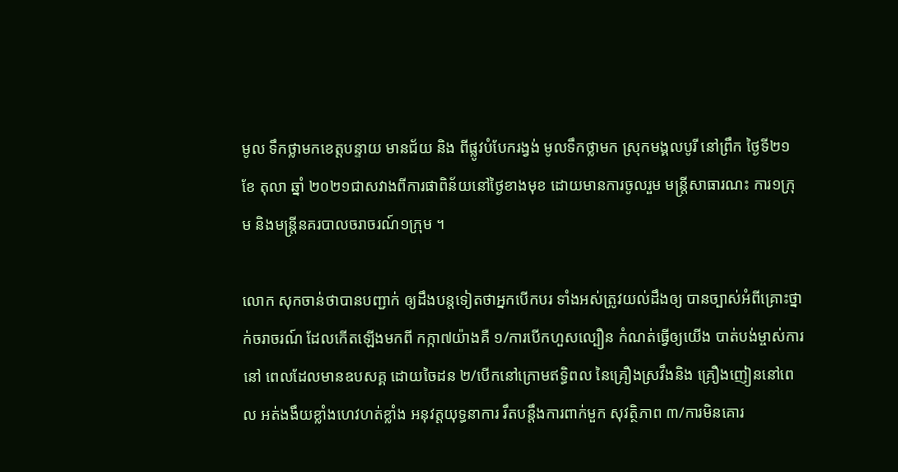មូល ទឹកថ្លាមកខេត្តបន្ទាយ មានជ័យ និង ពីផ្លូវបំបែករង្វង់ មូលទឹកថ្លាមក ស្រុកមង្គលបូរី នៅព្រឹក ថ្ងៃទី២១ ខែ តុលា ឆ្នាំ ២០២១ជាសវាងពីការផាពិន័យនៅថ្ងៃខាងមុខ ដោយមានការចូលរួម មន្ត្រីសាធារណះ ការ១ក្រុម និងមន្ត្រីនគរបាលចរាចរណ៍១ក្រុម ។

លោក សុកចាន់ថាបានបញ្ជាក់ ឲ្យដឹងបន្តទៀតថាអ្នកបើកបរ ទាំងអស់ត្រូវយល់ដឹងឲ្យ បានច្បាស់អំពីគ្រោះថ្នាក់ចរាចរណ៍ ដែលកើតឡើងមកពី កក្កា៧យ៉ាងគឺ ១/ការបើកហួសល្បឿន កំណត់ធ្វើឲ្យយើង បាត់បង់ម្ចាស់ការនៅ ពេលដែលមានឧបសគ្គ ដោយចៃដន ២/បើកនៅក្រោមឥទ្ធិពល នៃគ្រឿងស្រវឹងនិង គ្រឿងញៀននៅពេល អត់ងងឹយខ្លាំងហេវហត់ខ្លាំង អនុវត្តយុទ្ធនាការ រឹតបន្តឹងការពាក់មួក សុវត្ថិភាព ៣/ការមិនគោរ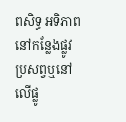ពសិទ្ធ អទិភាពនៅកន្លែងផ្លូវ ប្រសព្វឬនៅលើផ្លូ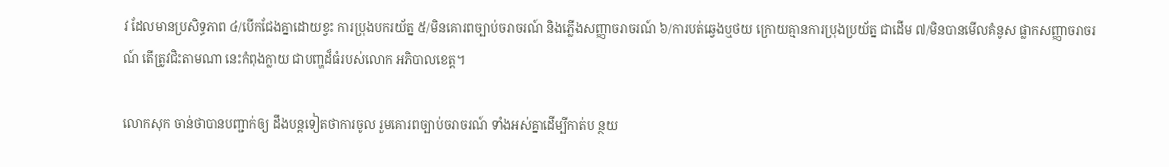វ ដែលមានប្រសិទ្ធភាព ៤/បើកជែងគ្នាដោយខ្វះ ការប្រុងបករយ័ត្ន ៥/មិនគោរពច្បាប់ចរាចរណ៍ និងភ្លើងសញ្ញាចរាចរណ៍ ៦/ការបត់ឆ្វេងឬថយ ក្រោយគ្មានការប្រុងប្រយ័ត្ន ជាដើម ៧/មិនបានមើលគំនូស ផ្លាកសញ្ញាចរាចរណ៍ តើត្រូវជិះតាមណា នេះកំពុងក្លាយ ជាបញ្ហដ៏ធំរបស់លោក អភិបាលខេត្ត។

លោកសុក ចាន់ថាបានបញ្ជាក់ឲ្យ ដឹងបន្តទៀតថាការចូល រួមគោរពច្បាប់ចរាចរណ៍ ទាំងអស់គ្នាដើម្បីកាត់ប ន្ថយ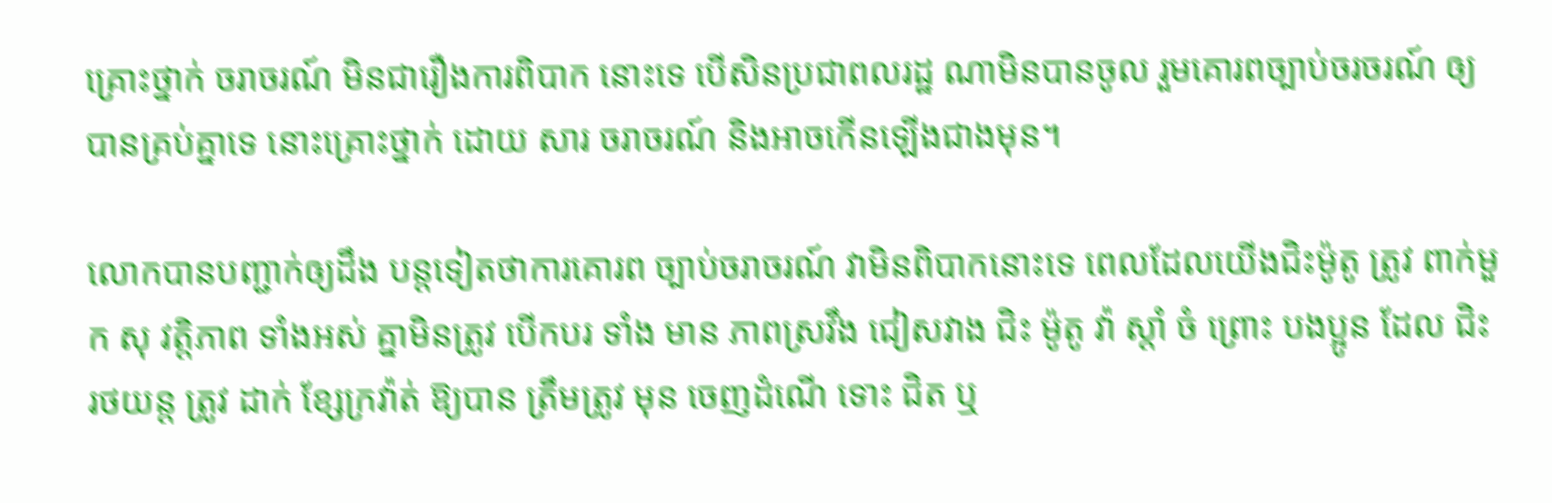គ្រោះថ្នាក់ ចរាចរណ៍ មិនជារឿងការពិបាក នោះទេ បើសិនប្រជាពលរដ្ឋ ណាមិនបានចូល រួមគោរពច្បាប់ចរចរណ៍ ឲ្យបានគ្រប់គ្នាទេ នោះគ្រោះថ្នាក់ ដោយ សារ ចរាចរណ៍ និងអាចកើនឡើងជាងមុន។

លោកបានបញ្ជាក់ឲ្យដឹង បន្តទៀតថាការគោរព ច្បាប់ចរាចរណ៍ វាមិនពិបាកនោះទេ ពេលដែលយើងជិះម៉ូតូ ត្រូវ ពាក់មួក សុ វត្តិភាព ទាំងអស់ គ្នាមិនត្រូវ បើកបរ ទាំង មាន ភាពស្រវឹង ជៀសវាង ជិះ ម៉ូតូ វ៉ា ស្តាំ ចំ ព្រោះ បងប្អូន ដែល ជិះ រថយន្ត ត្រូវ ដាក់ ខ្សែក្រវ៉ាត់ ឱ្យបាន ត្រឹមត្រូវ មុន ចេញដំណើ ទោះ ជិត ឬ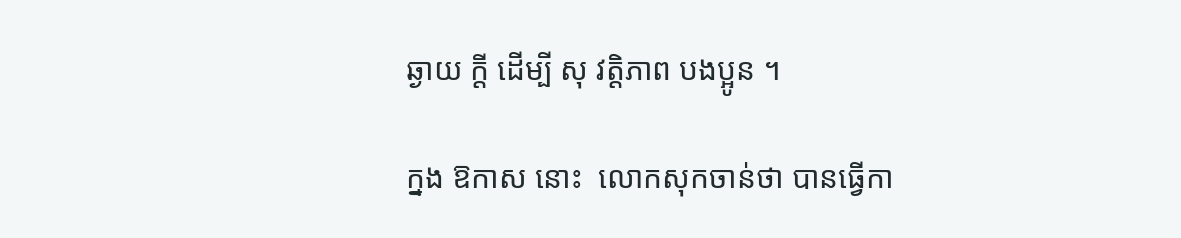ឆ្ងាយ ក្តី ដើម្បី សុ វត្តិភាព បងប្អូន ។

ក្នង ឱកាស នោះ  លោកសុកចាន់ថា បានធ្វើកា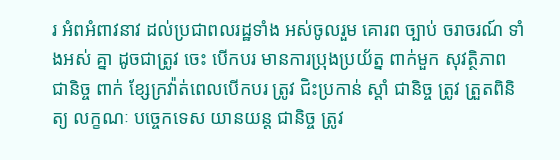រ អំពអំពាវនាវ ដល់ប្រជាពលរដ្ឋទាំង អស់ចូលរួម គោរព ច្បាប់ ចរាចរណ៍ ទាំងអស់ គ្នា ដូចជាត្រូវ ចេះ បើកបរ មានការប្រុងប្រយ័ត្ន ពាក់មួក សុវត្ថិភាព ជានិច្ច ពាក់ ខ្សែក្រវ៉ាត់ពេលបើកបរ ត្រូវ ជិះប្រកាន់ ស្តាំ ជានិច្ច ត្រូវ ត្រួតពិនិត្យ លក្ខណៈ បច្ចេកទេស យានយន្ត ជានិច្ច ត្រូវ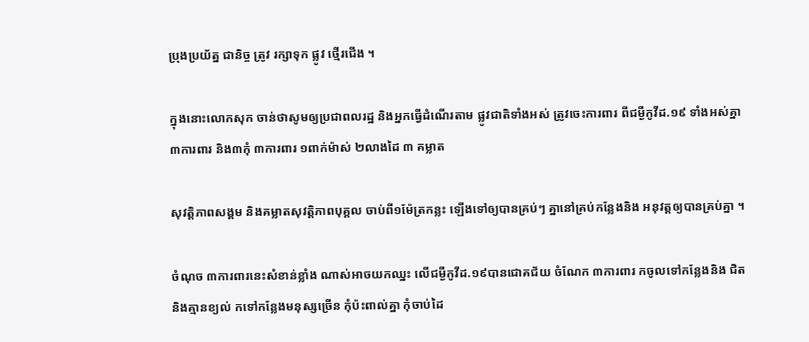ប្រុងប្រយ័ត្ន ជានិច្ច ត្រូវ រក្សាទុក ផ្លូវ ថ្មើរជើង ។

ក្នុងនោះលោកសុក ចាន់ថាសូមឲ្យប្រជាពលរដ្ឋ និងអ្នកធ្វើដំណើរតាម ផ្លូវជាតិទាំងអស់ ត្រូវចេះការពារ ពីជម្ងឺកូវីដ.១៩ ទាំងអស់គ្នា ៣ការពារ និង៣កុំ ៣ការពារ ១ពាក់ម៉ាស់ ២លាងដៃ ៣ គម្លាត

សុវត្តិភាពសង្គម និងគម្លាតសុវត្តិភាពបុគ្គល ចាប់ពី១ម៉ែត្រកន្លះ ឡើងទៅឲ្យបានគ្រប់ៗ គ្នានៅគ្រប់កន្លែងនិង អនុវត្តឲ្យបានគ្រប់គ្នា ។

ចំណុច ៣ការពារនេះសំខាន់ខ្លាំង ណាស់អាចយកឈ្នះ លើជម្ងឺកូវីដ.១៩បានជោគជ័យ ចំណែក ៣ការពារ កចូលទៅកន្លែងនិង ជិតនិងគ្មានខ្យល់ កទៅកន្លែងមនុស្សច្រើន កុំប៉ះពាល់គ្នា កុំចាប់ដៃ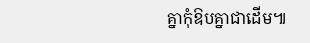គ្នាកុំឱបគ្នាជាដើម៕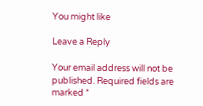You might like

Leave a Reply

Your email address will not be published. Required fields are marked *